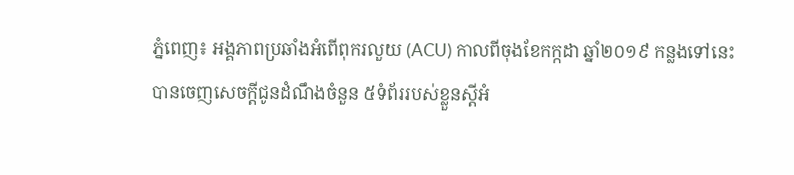ភ្នំពេញ៖ អង្គភាពប្រឆាំងអំពើពុករលួយ (ACU) កាលពីចុងខែកក្កដា ឆ្នាំ២០១៩ កន្លងទៅនេះ បានចេញសេចក្តីជូនដំណឹងចំនួន ៥ទំព័ររបស់ខ្លួនស្តីអំ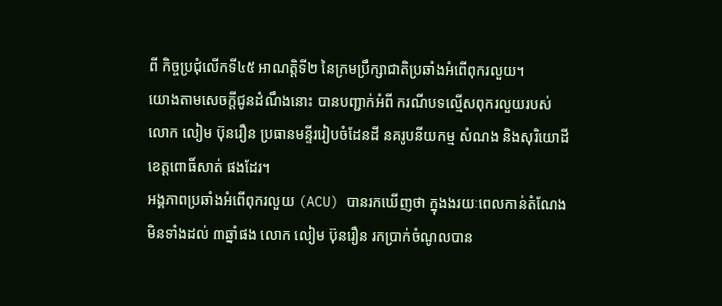ពី កិច្ចប្រជុំលើកទី៤៥ អាណត្តិទី២ នៃក្រមប្រឹក្សាជាតិប្រឆាំងអំពើពុករលួយ។
យោងតាមសេចក្តីជូនដំណឹងនោះ បានបញ្ជាក់អំពី ករណីបទល្មើសពុករលួយរបស់លោក លៀម ប៊ុនរឿន ប្រធានមន្ទីររៀបចំដែនដី នគរូបនីយកម្ម សំណង និងសុរិយោដី ខេត្តពោធិ៍សាត់ ផងដែរ។
អង្គភាពប្រឆាំងអំពើពុករលួយ (ACU) បានរកឃើញថា ក្នុងងរយៈពេលកាន់តំណែងមិនទាំងដល់ ៣ឆ្នាំផង លោក លៀម ប៊ុនរឿន រកប្រាក់ចំណូលបាន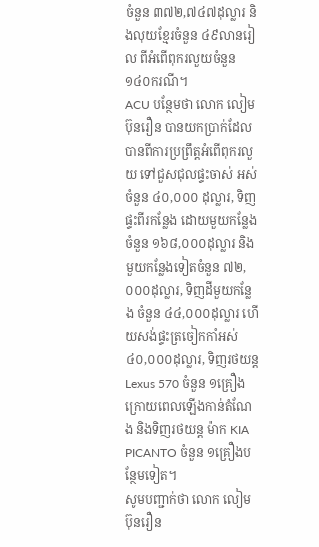ចំនួន ៣៧២,៧៤៧ដុល្លារ និងលុយខ្មែរចំនួន ៤៩លានរៀល ពីអំពើពុករលួយចំនួន ១៤០ករណី។
ACU បន្ថែមថា លោក លៀម ប៊ុនរឿន បានយកប្រាក់ដែលបានពីការប្រព្រឹត្តអំពើពុករលួយ ទៅជួសជុលផ្ទះចាស់ អស់ចំនួន ៤០,០០០ ដុល្លារ, ទិញផ្ទះពីរកន្លែង ដោយមួយកន្លែងចំនួន ១៦៨,០០០ដុល្លារ និងមួយកន្លែងទៀតចំនួន ៧២,០០០ដុល្លារ, ទិញដីមួយកន្លែង ចំនួន ៤៤,០០០ដុល្លារ ហើយសង់ផ្ទះត្រចៀកកាំអស់ ៤០,០០០ដុល្លារ, ទិញរថយន្ត Lexus 570 ចំនួន ១គ្រឿងក្រោយពេលឡើងកាន់តំណែង និងទិញរថយន្ត ម៉ាក KIA PICANTO ចំនួន ១គ្រឿងបន្ថែមទៀត។
សូមបញ្ជាក់ថា លោក លៀម ប៊ុនរឿន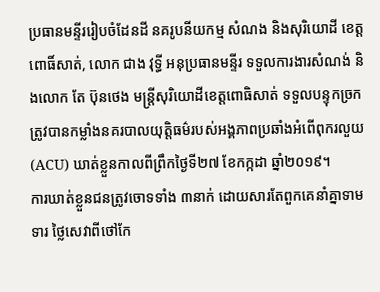ប្រធានមន្ទីររៀបចំដែនដី នគរូបនីយកម្ម សំណង និងសុរិយោដី ខេត្តពោធិ៍សាត់, លោក ជាង វុទ្ធី អនុប្រធានមន្ទីរ ទទួលការងារសំណង់ និងលោក តែ ប៊ុនថេង មន្ត្រីសុរិយោដីខេត្តពោធិសាត់ ទទួលបន្ទុកច្រកត្រូវបានកម្លាំងនគរបាលយុត្តិធម៌របស់អង្គភាពប្រឆាំងអំពើពុករលួយ (ACU) ឃាត់ខ្លួនកាលពីព្រឹកថ្ងៃទី២៧ ខែកក្កដា ឆ្នាំ២០១៩។
ការឃាត់ខ្លួនជនត្រូវចោទទាំង ៣នាក់ ដោយសារតែពួកគេនាំគ្នាទាមទារ ថ្លៃសេវាពីថៅកែ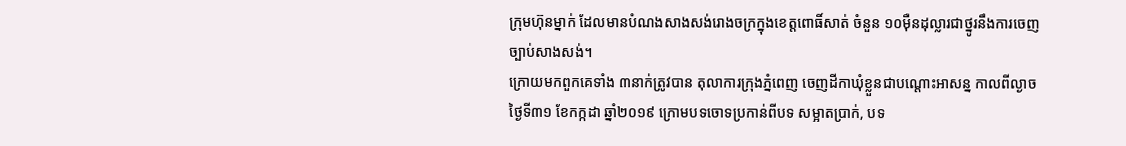ក្រុមហ៊ុនម្នាក់ ដែលមានបំណងសាងសង់រោងចក្រក្នុងខេត្តពោធិ៍សាត់ ចំនួន ១០ម៉ឺនដុល្លារជាថ្នូរនឹងការចេញច្បាប់សាងសង់។
ក្រោយមកពួកគេទាំង ៣នាក់ត្រូវបាន តុលាការក្រុងភ្នំពេញ ចេញដីកាឃុំខ្លួនជាបណ្តោះអាសន្ន កាលពីល្ងាចថ្ងៃទី៣១ ខែកក្កដា ឆ្នាំ២០១៩ ក្រោមបទចោទប្រកាន់ពីបទ សម្អាតប្រាក់, បទ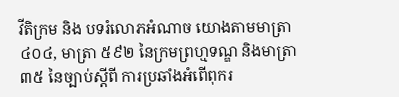វីតិក្រម និង បទរំលោភអំណាច យោងតាមមាត្រា ៤០៤, មាត្រា ៥៩២ នៃក្រមព្រហ្មទណ្ឌ និងមាត្រា ៣៥ នៃច្បាប់ស្តីពី ការប្រឆាំងអំពើពុករ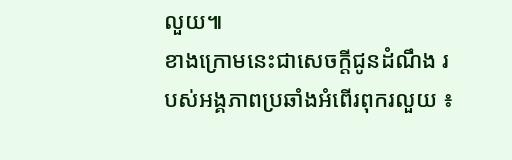លួយ៕
ខាងក្រោមនេះជាសេចក្តីជូនដំណឹង របស់អង្គភាពប្រឆាំងអំពើរពុករលួយ ៖